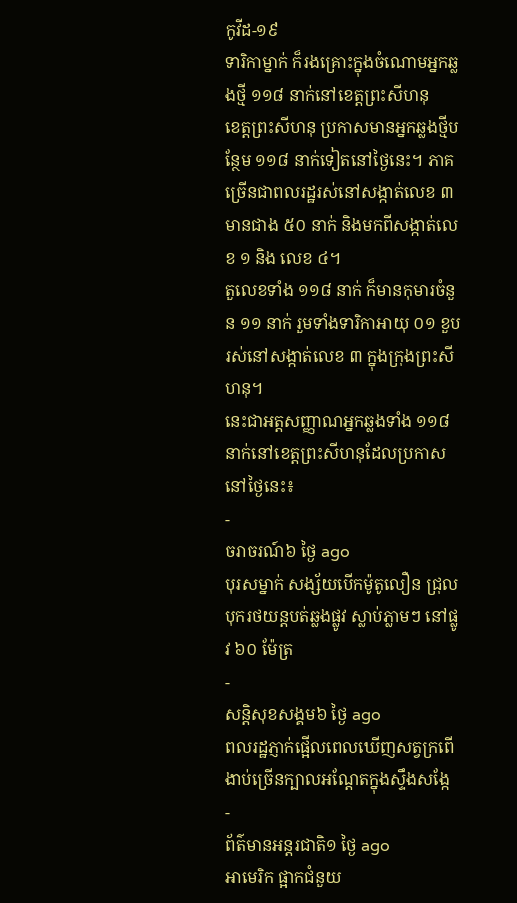កូវីដ-១៩
ទារិកាម្នាក់ ក៏រងគ្រោះក្នុងចំណោមអ្នកឆ្លងថ្មី ១១៨ នាក់នៅខេត្តព្រះសីហនុ
ខេត្តព្រះសីហនុ ប្រកាសមានអ្នកឆ្លងថ្មីបន្ថែម ១១៨ នាក់ទៀតនៅថ្ងៃនេះ។ ភាគច្រើនជាពលរដ្ឋរស់នៅសង្កាត់លេខ ៣ មានជាង ៥០ នាក់ និងមកពីសង្កាត់លេខ ១ និង លេខ ៤។
តួលេខទាំង ១១៨ នាក់ ក៏មានកុមារចំនួន ១១ នាក់ រួមទាំងទារិកាអាយុ ០១ ខួប រស់នៅសង្កាត់លេខ ៣ ក្នុងក្រុងព្រះសីហនុ។
នេះជាអត្តសញ្ញាណអ្នកឆ្លងទាំង ១១៨ នាក់នៅខេត្តព្រះសីហនុដែលប្រកាសនៅថ្ងៃនេះ៖
-
ចរាចរណ៍៦ ថ្ងៃ ago
បុរសម្នាក់ សង្ស័យបើកម៉ូតូលឿន ជ្រុលបុករថយន្តបត់ឆ្លងផ្លូវ ស្លាប់ភ្លាមៗ នៅផ្លូវ ៦០ ម៉ែត្រ
-
សន្តិសុខសង្គម៦ ថ្ងៃ ago
ពលរដ្ឋភ្ញាក់ផ្អើលពេលឃើញសត្វក្រពើងាប់ច្រើនក្បាលអណ្ដែតក្នុងស្ទឹងសង្កែ
-
ព័ត៌មានអន្ដរជាតិ១ ថ្ងៃ ago
អាមេរិក ផ្អាកជំនួយ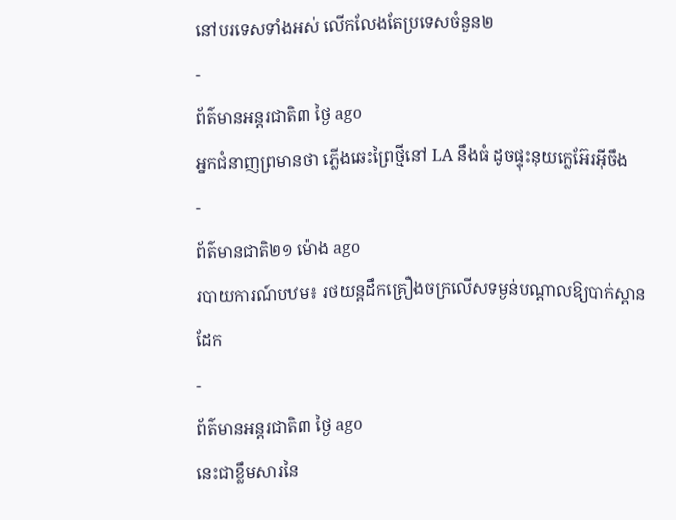នៅបរទេសទាំងអស់ លើកលែងតែប្រទេសចំនួន២
-
ព័ត៌មានអន្ដរជាតិ៣ ថ្ងៃ ago
អ្នកជំនាញព្រមានថា ភ្លើងឆេះព្រៃថ្មីនៅ LA នឹងធំ ដូចផ្ទុះនុយក្លេអ៊ែរអ៊ីចឹង
-
ព័ត៌មានជាតិ២១ ម៉ោង ago
របាយការណ៍បឋម៖ រថយន្តដឹកគ្រឿងចក្រលើសទម្ងន់បណ្តាលឱ្យបាក់ស្ពានដែក
-
ព័ត៌មានអន្ដរជាតិ៣ ថ្ងៃ ago
នេះជាខ្លឹមសារនៃ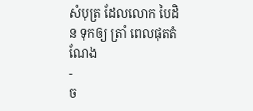សំបុត្រ ដែលលោក បៃដិន ទុកឲ្យ ត្រាំ ពេលផុតតំណែង
-
ច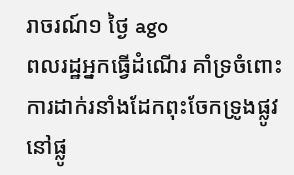រាចរណ៍១ ថ្ងៃ ago
ពលរដ្ឋអ្នកធ្វើដំណើរ គាំទ្រចំពោះការដាក់រនាំងដែកពុះចែកទ្រូងផ្លូវ នៅផ្លូ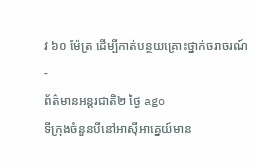វ ៦០ ម៉ែត្រ ដើម្បីកាត់បន្ថយគ្រោះថ្នាក់ចរាចរណ៍
-
ព័ត៌មានអន្ដរជាតិ២ ថ្ងៃ ago
ទីក្រុងចំនួនបីនៅអាស៊ីអាគ្នេយ៍មាន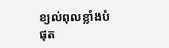ខ្យល់ពុលខ្លាំងបំផុត